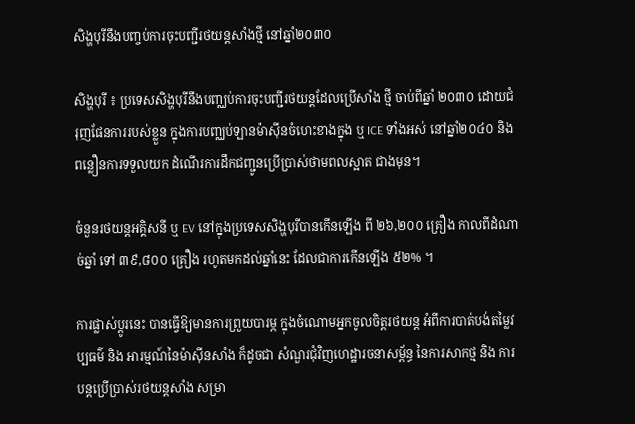សិង្ហបុរីនឹងបញ្ចប់ការចុះបញ្ជីរថយន្តសាំងថ្មី នៅឆ្នាំ២០៣០

សិង្ហបុរី ៖ ប្រទេសសិង្ហបុរីនឹងបញ្ឈប់ការចុះបញ្ជីរថយន្តដែលប្រើសាំង ថ្មី ចាប់ពីឆ្នាំ ២០៣០ ដោយជំរុញផែនការរបស់ខ្លួន ក្នុងការបញ្ឈប់ឡានម៉ាស៊ីនចំហេះខាងក្នុង ឬ ICE ទាំងអស់ នៅឆ្នាំ២០៤០ និង ពន្លឿនការទទួលយក ដំណើរការដឹកជញ្ជូនប្រើប្រាស់ថាមពលស្អាត ជាងមុន។

ចំនួនរថយន្តអគ្គិសនី ឬ EV នៅក្នុងប្រទេសសិង្ហបុរីបានកើនឡើង ពី ២៦,២០០ គ្រឿង កាលពីដំណាច់ឆ្នាំ ទៅ ៣៩,៨០០ គ្រឿង រហូតមកដល់ឆ្នាំនេះ ដែលជាការកើនឡើង ៥២% ។

ការផ្លាស់ប្តូរនេះ បានធ្វើឱ្យមានការព្រួយបារម្ភ ក្នុងចំណោមអ្នកចូលចិត្តរថយន្ត អំពីការបាត់បង់តម្លៃវប្បធម៌ និង អារម្មណ៍នៃម៉ាស៊ីនសាំង ក៏ដូចជា សំណួរជុំវិញហេដ្ឋារចនាសម្ព័ន្ធ នៃការសាកថ្ម និង ការបន្តប្រើប្រាស់រថយន្តសាំង សម្រា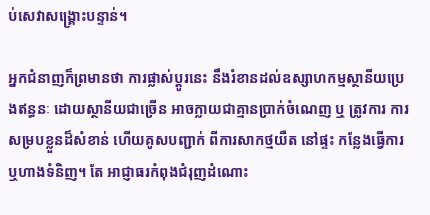ប់សេវាសង្គ្រោះបន្ទាន់។

អ្នកជំនាញក៏ព្រមានថា ការផ្លាស់ប្តូរនេះ នឹងរំខានដល់ឧស្សាហកម្មស្ថានីយប្រេងឥន្ធនៈ ដោយស្ថានីយជាច្រើន អាចក្លាយជាគ្មានប្រាក់ចំណេញ ឬ ត្រូវការ ការសម្របខ្លួនដ៏សំខាន់ ហើយគូសបញ្ជាក់ ពីការសាកថ្មយឺត នៅផ្ទះ កន្លែងធ្វើការ ឬហាងទំនិញ។ តែ អាជ្ញាធរកំពុងជំរុញដំណោះ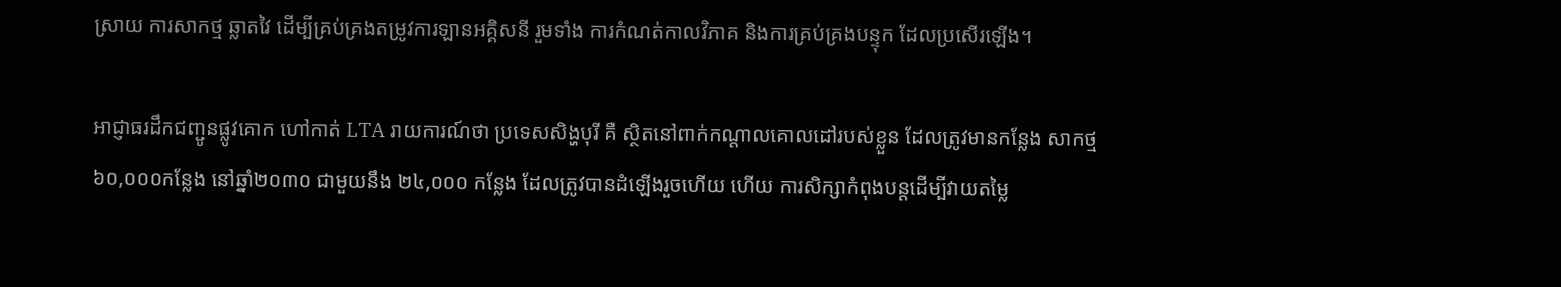ស្រាយ ការសាកថ្ម ឆ្លាតវៃ ដើម្បីគ្រប់គ្រងតម្រូវការឡានអគ្គិសនី រួមទាំង ការកំណត់កាលវិភាគ និងការគ្រប់គ្រងបន្ទុក ដែលប្រសើរឡើង។

អាជ្ញាធរដឹកជញ្ជូនផ្លូវគោក ហៅកាត់ LTA រាយការណ៍ថា ប្រទេសសិង្ហបុរី គឺ ស្ថិតនៅពាក់កណ្តាលគោលដៅរបស់ខ្លួន ដែលត្រូវមានកន្លែង សាកថ្ម ៦០,០០០កន្លែង នៅឆ្នាំ២០៣០ ជាមួយនឹង ២៤,០០០ កន្លែង ដែលត្រូវបានដំឡើងរួចហើយ ហើយ ការសិក្សាកំពុងបន្តដើម្បីវាយតម្លៃ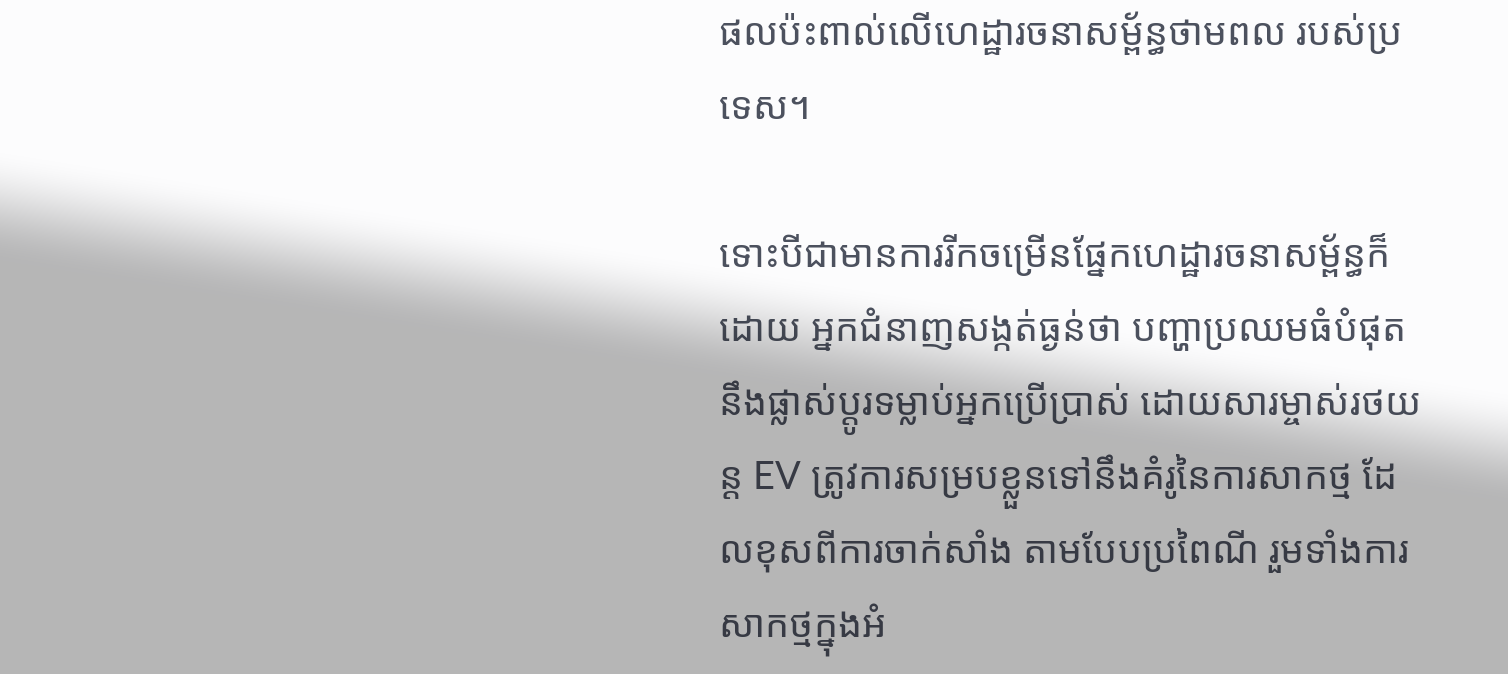ផលប៉ះពាល់លើហេដ្ឋារចនាសម្ព័ន្ធថាមពល របស់ប្រទេស។

ទោះបីជាមានការរីកចម្រើនផ្នែកហេដ្ឋារចនាសម្ព័ន្ធក៏ដោយ អ្នកជំនាញសង្កត់ធ្ងន់ថា បញ្ហាប្រឈមធំបំផុត នឹងផ្លាស់ប្តូរទម្លាប់អ្នកប្រើប្រាស់ ដោយសារម្ចាស់រថយន្ត EV ត្រូវការសម្របខ្លួនទៅនឹងគំរូនៃការសាកថ្ម ដែលខុសពីការចាក់សាំង តាមបែបប្រពៃណី រួមទាំងការសាកថ្មក្នុងអំ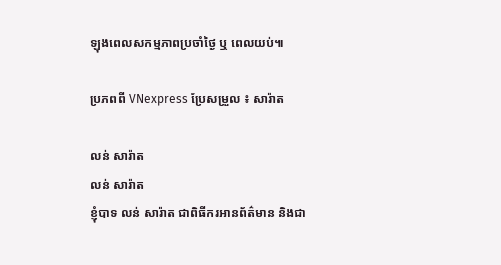ឡុងពេលសកម្មភាពប្រចាំថ្ងៃ ឬ ពេលយប់៕

ប្រភពពី VNexpress ប្រែសម្រួល ៖ សារ៉ាត

លន់ សារ៉ាត
លន់ សារ៉ាត
ខ្ញុំបាទ លន់ សារ៉ាត ជាពិធីករអានព័ត៌មាន និងជា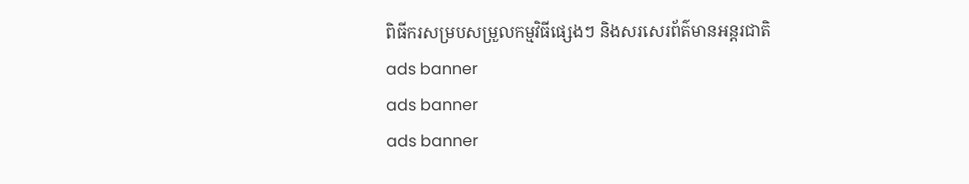ពិធីករសម្របសម្រួលកម្មវិធីផ្សេងៗ និងសរសេរព័ត៌មានអន្តរជាតិ
ads banner
ads banner
ads banner